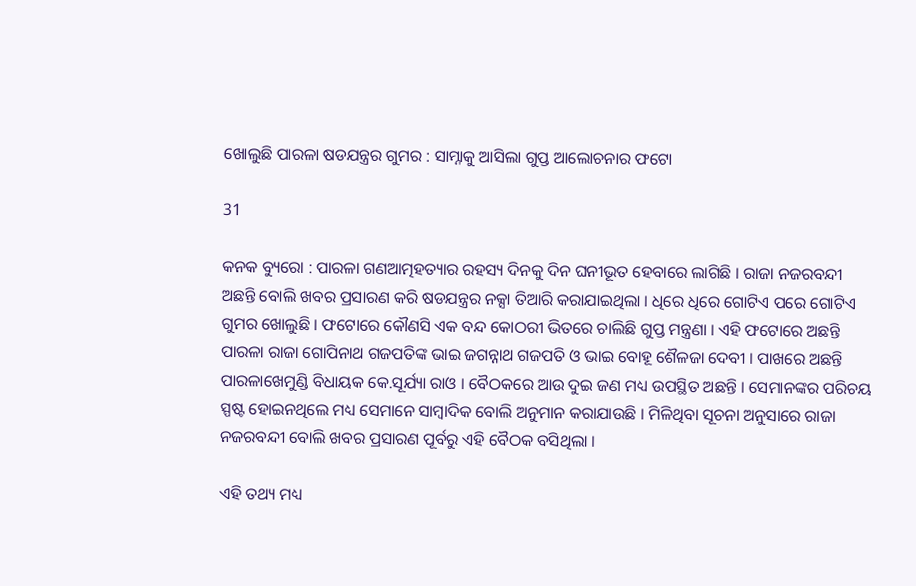ଖୋଲୁଛି ପାରଳା ଷଡଯନ୍ତ୍ରର ଗୁମର : ସାମ୍ନାକୁ ଆସିଲା ଗୁପ୍ତ ଆଲୋଚନାର ଫଟୋ

31

କନକ ବ୍ୟୁରୋ : ପାରଳା ଗଣଆତ୍ମହତ୍ୟାର ରହସ୍ୟ ଦିନକୁ ଦିନ ଘନୀଭୂତ ହେବାରେ ଲାଗିଛି । ରାଜା ନଜରବନ୍ଦୀ ଅଛନ୍ତି ବୋଲି ଖବର ପ୍ରସାରଣ କରି ଷଡଯନ୍ତ୍ରର ନକ୍ସା ତିଆରି କରାଯାଇଥିଲା । ଧିରେ ଧିରେ ଗୋଟିଏ ପରେ ଗୋଟିଏ ଗୁମର ଖୋଲୁଛି । ଫଟୋରେ କୌଣସି ଏକ ବନ୍ଦ କୋଠରୀ ଭିତରେ ଚାଲିଛି ଗୁପ୍ତ ମନ୍ତ୍ରଣା । ଏହି ଫଟୋରେ ଅଛନ୍ତି ପାରଳା ରାଜା ଗୋପିନାଥ ଗଜପତିଙ୍କ ଭାଇ ଜଗନ୍ନାଥ ଗଜପତି ଓ ଭାଇ ବୋହୂ ଶୈଳଜା ଦେବୀ । ପାଖରେ ଅଛନ୍ତି ପାରଳାଖେମୁଣ୍ଡି ବିଧାୟକ କେ.ସୂର୍ଯ୍ୟା ରାଓ । ବୈଠକରେ ଆଉ ଦୁଇ ଜଣ ମଧ୍ୟ ଉପସ୍ଥିତ ଅଛନ୍ତି । ସେମାନଙ୍କର ପରିଚୟ ସ୍ପଷ୍ଟ ହୋଇନଥିଲେ ମଧ୍ୟ ସେମାନେ ସାମ୍ବାଦିକ ବୋଲି ଅନୁମାନ କରାଯାଉଛି । ମିଳିଥିବା ସୂଚନା ଅନୁସାରେ ରାଜା ନଜରବନ୍ଦୀ ବୋଲି ଖବର ପ୍ରସାରଣ ପୂର୍ବରୁ ଏହି ବୈଠକ ବସିଥିଲା ।

ଏହି ତଥ୍ୟ ମଧ୍ୟ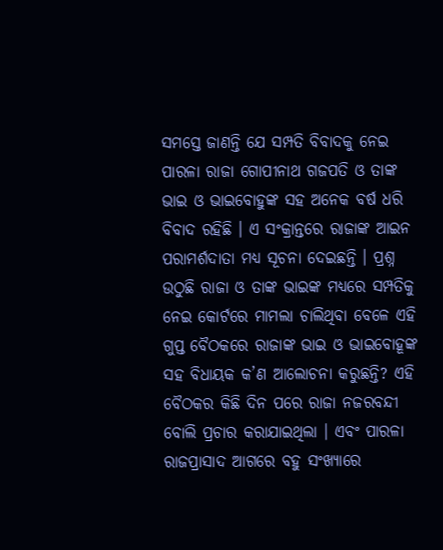ସମସ୍ତେ ଜାଣନ୍ତି ଯେ ସମ୍ପତି ବିବାଦକୁ ନେଇ ପାରଳା ରାଜା ଗୋପୀନାଥ ଗଜପତି ଓ ତାଙ୍କ ଭାଇ ଓ ଭାଇବୋହୁଙ୍କ ସହ ଅନେକ ବର୍ଷ ଧରି ବିବାଦ ରହିଛି । ଏ ସଂକ୍ରାନ୍ତରେ ରାଜାଙ୍କ ଆଇନ ପରାମର୍ଶଦାତା ମଧ୍ୟ ସୂଚନା ଦେଇଛନ୍ତି । ପ୍ରଶ୍ନ ଉଠୁଛି ରାଜା ଓ ତାଙ୍କ ଭାଇଙ୍କ ମଧ୍ୟରେ ସମ୍ପତିକୁ ନେଇ କୋର୍ଟରେ ମାମଲା ଚାଲିଥିବା ବେଳେ ଏହି ଗୁପ୍ତ ବୈଠକରେ ରାଜାଙ୍କ ଭାଇ ଓ ଭାଇବୋହୂଙ୍କ ସହ ବିଧାୟକ କ’ଣ ଆଲୋଚନା କରୁଛନ୍ତି? ଏହି ବୈଠକର କିଛି ଦିନ ପରେ ରାଜା ନଜରବନ୍ଦୀ ବୋଲି ପ୍ରଚାର କରାଯାଇଥିଲା । ଏବଂ ପାରଳା ରାଜପ୍ରାସାଦ ଆଗରେ ବହୁ ସଂଖ୍ୟାରେ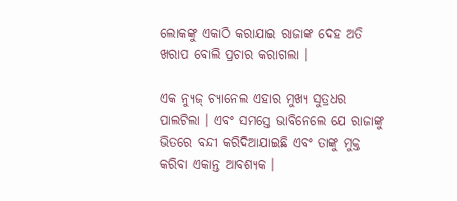ଲୋକଙ୍କୁ ଏକାଠି କରାଯାଇ ରାଜାଙ୍କ ଦେହ ଅତି ଖରାପ ବୋଲି ପ୍ରଚାର କରାଗଲା ।

ଏକ ନ୍ୟୁଜ୍ ଚ୍ୟାନେଲ ଏହାର ମୁଖ୍ୟ ସୁତ୍ରଧର ପାଲଟିଲା । ଏବଂ ସମସ୍ତେ ଭାବିନେଲେ ଯେ ରାଜାଙ୍କୁ ଭିତରେ ବନ୍ଦୀ କରିଦିଆଯାଇଛି ଏବଂ ତାଙ୍କୁ ମୁକ୍ତ କରିବା ଏକାନ୍ତ ଆବଶ୍ୟକ ।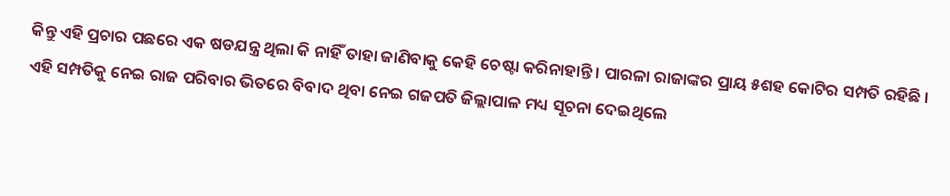କିନ୍ତୁ ଏହି ପ୍ରଚାର ପଛରେ ଏକ ଷଡଯନ୍ତ୍ର ଥିଲା କି ନାହିଁ ତାହା ଜାଣିବାକୁ କେହି ଚେଷ୍ଟା କରିନାହାନ୍ତି । ପାରଳା ରାଜାଙ୍କର ପ୍ରାୟ ୫ଶହ କୋଟିର ସମ୍ପତି ରହିଛି । ଏହି ସମ୍ପତିକୁ ନେଇ ରାଜ ପରିବାର ଭିତରେ ବିବାଦ ଥିବା ନେଇ ଗଜପତି ଜିଲ୍ଲାପାଳ ମଧ୍ୟ ସୂଚନା ଦେଇଥିଲେ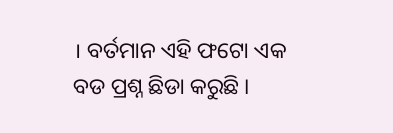। ବର୍ତମାନ ଏହି ଫଟୋ ଏକ ବଡ ପ୍ରଶ୍ନ ଛିଡା କରୁଛି ।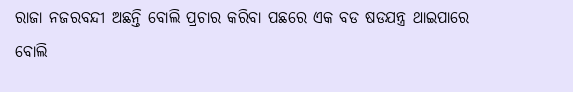ରାଜା ନଜରବନ୍ଦୀ ଅଛନ୍ତି ବୋଲି ପ୍ରଚାର କରିବା ପଛରେ ଏକ ବଡ ଷଡଯନ୍ତ୍ର ଥାଇପାରେ ବୋଲି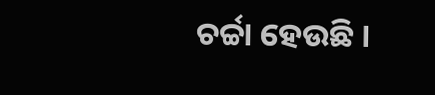ଚର୍ଚ୍ଚା ହେଉଛି ।